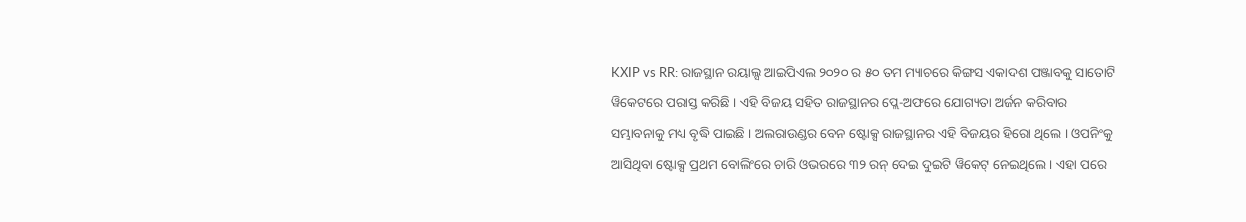KXIP vs RR: ରାଜସ୍ଥାନ ରୟାଲ୍ସ ଆଇପିଏଲ ୨୦୨୦ ର ୫୦ ତମ ମ୍ୟାଚରେ କିଙ୍ଗସ ଏକାଦଶ ପଞ୍ଜାବକୁ ସାତୋଟି ୱିକେଟରେ ପରାସ୍ତ କରିଛି । ଏହି ବିଜୟ ସହିତ ରାଜସ୍ଥାନର ପ୍ଲେ-ଅଫରେ ଯୋଗ୍ୟତା ଅର୍ଜନ କରିବାର ସମ୍ଭାବନାକୁ ମଧ୍ୟ ବୃଦ୍ଧି ପାଇଛି । ଅଲରାଉଣ୍ଡର ବେନ ଷ୍ଟୋକ୍ସ ରାଜସ୍ଥାନର ଏହି ବିଜୟର ହିରୋ ଥିଲେ । ଓପନିଂକୁ ଆସିଥିବା ଷ୍ଟୋକ୍ସ ପ୍ରଥମ ବୋଲିଂରେ ଚାରି ଓଭରରେ ୩୨ ରନ୍ ଦେଇ ଦୁଇଟି ୱିକେଟ୍ ନେଇଥିଲେ । ଏହା ପରେ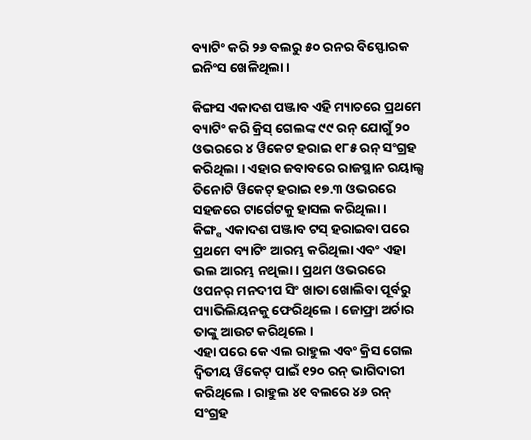ବ୍ୟାଟିଂ କରି ୨୬ ବଲରୁ ୫୦ ରନର ବିସ୍ଫୋରକ ଇନିଂସ ଖେଳିଥିଲା ।

କିଙ୍ଗସ ଏକାଦଶ ପଞ୍ଜାବ ଏହି ମ୍ୟାଚରେ ପ୍ରଥମେ ବ୍ୟାଟିଂ କରି କ୍ରିସ୍ ଗେଲଙ୍କ ୯୯ ରନ୍ ଯୋଗୁଁ ୨୦ ଓଭରରେ ୪ ୱିକେଟ ହରାଇ ୧୮୫ ରନ୍ ସଂଗ୍ରହ କରିଥିଲା । ଏହାର ଜବାବରେ ରାଜସ୍ଥାନ ରୟାଲ୍ସ ତିନୋଟି ୱିକେଟ୍ ହରାଇ ୧୭.୩ ଓଭରରେ ସହଜରେ ଟାର୍ଗେଟକୁ ହାସଲ କରିଥିଲା ।
କିଙ୍ଗ୍ସ ଏକାଦଶ ପଞ୍ଜାବ ଟସ୍ ହରାଇବା ପରେ ପ୍ରଥମେ ବ୍ୟାଟିଂ ଆରମ୍ଭ କରିଥିଲା ଏବଂ ଏହା ଭଲ ଆରମ୍ଭ ନଥିଲା । ପ୍ରଥମ ଓଭରରେ ଓପନର୍ ମନଦୀପ ସିଂ ଖାତା ଖୋଲିବା ପୂର୍ବରୁ ପ୍ୟାଭିଲିୟନକୁ ଫେରିଥିଲେ । ଜୋଫ୍ରା ଅର୍ଚାର ତାଙ୍କୁ ଆଉଟ କରିଥିଲେ ।
ଏହା ପରେ କେ ଏଲ ରାହୁଲ ଏବଂ କ୍ରିସ ଗେଲ ଦ୍ୱିତୀୟ ୱିକେଟ୍ ପାଇଁ ୧୨୦ ରନ୍ ଭାଗିଦାରୀ କରିଥିଲେ । ରାହୁଲ ୪୧ ବଲରେ ୪୬ ରନ୍ ସଂଗ୍ରହ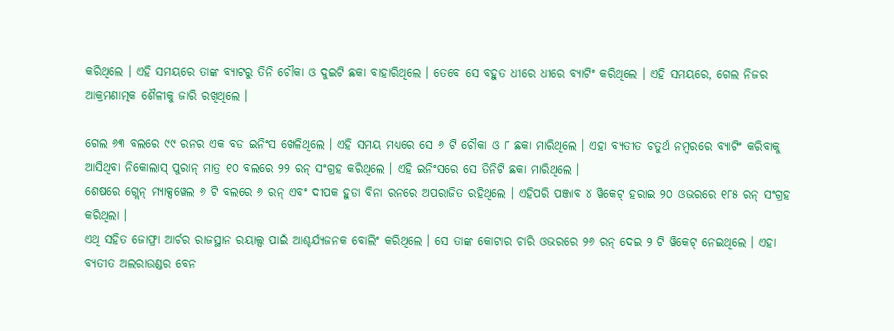କରିଥିଲେ । ଏହି ସମୟରେ ତାଙ୍କ ବ୍ୟାଟରୁ ତିନି ଚୌକା ଓ ଦୁଇଟି ଛକା ବାହାରିଥିଲେ । ତେବେ ସେ ବହୁତ ଧୀରେ ଧୀରେ ବ୍ୟାଟିଂ କରିଥିଲେ । ଏହି ସମୟରେ, ଗେଲ ନିଜର ଆକ୍ରମଣାତ୍ମକ ଶୈଳୀକୁ ଜାରି ରଖିଥିଲେ ।

ଗେଲ ୬୩ ବଲରେ ୯୯ ରନର ଏକ ବଡ ଇନିଂସ ଖେଳିଥିଲେ । ଏହି ସମୟ ମଧ୍ୟରେ ସେ ୬ ଟି ଚୌକା ଓ ୮ ଛକା ମାରିଥିଲେ । ଏହା ବ୍ୟତୀତ ଚତୁର୍ଥ ନମ୍ବରରେ ବ୍ୟାଟିଂ କରିବାକୁ ଆସିଥିବା ନିକୋଲାସ୍ ପୁରାନ୍ ମାତ୍ର ୧୦ ବଲରେ ୨୨ ରନ୍ ସଂଗ୍ରହ କରିଥିଲେ । ଏହି ଇନିଂସରେ ସେ ତିନିଟି ଛକା ମାରିଥିଲେ ।
ଶେଷରେ ଗ୍ଲେନ୍ ମ୍ୟାକ୍ସୱେଲ ୬ ଟି ବଲରେ ୬ ରନ୍ ଏବଂ ଦୀପକ ହୁଡା ବିନା ରନରେ ଅପରାଜିତ ରହିଥିଲେ । ଏହିପରି ପଞ୍ଜାବ ୪ ୱିକେଟ୍ ହରାଇ ୨୦ ଓଭରରେ ୧୮୫ ରନ୍ ସଂଗ୍ରହ କରିଥିଲା ।
ଏଥି ସହିତ ଜୋଫ୍ରା ଆର୍ଚର ରାଜସ୍ଥାନ ରୟାଲ୍ସ ପାଇଁ ଆଶ୍ଚର୍ଯ୍ୟଜନକ ବୋଲିଂ କରିଥିଲେ । ସେ ତାଙ୍କ କୋଟାର ଚାରି ଓଭରରେ ୨୬ ରନ୍ ଦେଇ ୨ ଟି ୱିକେଟ୍ ନେଇଥିଲେ । ଏହା ବ୍ୟତୀତ ଅଲରାଉଣ୍ଡର ବେନ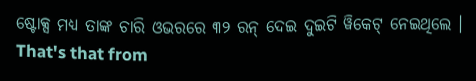ଷ୍ଟୋକ୍ସ ମଧ୍ୟ ତାଙ୍କ ଚାରି ଓଭରରେ ୩୨ ରନ୍ ଦେଇ ଦୁଇଟି ୱିକେଟ୍ ନେଇଥିଲେ ।
That's that from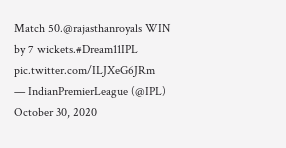Match 50.@rajasthanroyals WIN by 7 wickets.#Dream11IPL pic.twitter.com/ILJXeG6JRm
— IndianPremierLeague (@IPL) October 30, 2020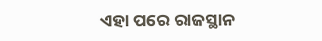ଏହା ପରେ ରାଜସ୍ଥାନ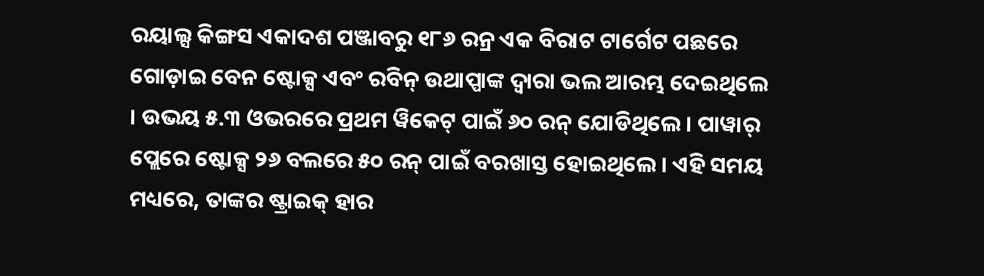ରୟାଲ୍ସ କିଙ୍ଗସ ଏକାଦଶ ପଞ୍ଜାବରୁ ୧୮୬ ରନ୍ର ଏକ ବିରାଟ ଟାର୍ଗେଟ ପଛରେ ଗୋଡ଼ାଇ ବେନ ଷ୍ଟୋକ୍ସ ଏବଂ ରବିନ୍ ଉଥାପ୍ପାଙ୍କ ଦ୍ୱାରା ଭଲ ଆରମ୍ଭ ଦେଇଥିଲେ । ଉଭୟ ୫.୩ ଓଭରରେ ପ୍ରଥମ ୱିକେଟ୍ ପାଇଁ ୬୦ ରନ୍ ଯୋଡିଥିଲେ । ପାୱାର୍ ପ୍ଲେରେ ଷ୍ଟୋକ୍ସ ୨୬ ବଲରେ ୫୦ ରନ୍ ପାଇଁ ବରଖାସ୍ତ ହୋଇଥିଲେ। ଏହି ସମୟ ମଧ୍ୟରେ, ତାଙ୍କର ଷ୍ଟ୍ରାଇକ୍ ହାର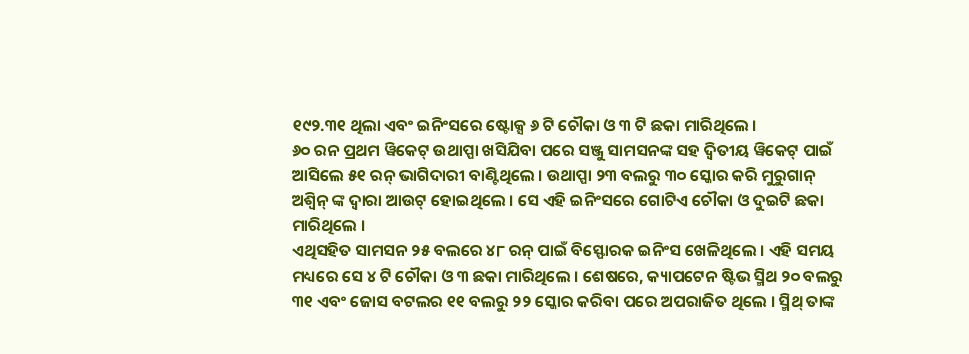୧୯୨.୩୧ ଥିଲା ଏବଂ ଇନିଂସରେ ଷ୍ଟୋକ୍ସ ୬ ଟି ଚୌକା ଓ ୩ ଟି ଛକା ମାରିଥିଲେ ।
୬୦ ରନ ପ୍ରଥମ ୱିକେଟ୍ ଉଥାପ୍ପା ଖସିଯିବା ପରେ ସଞ୍ଜୁ ସାମସନଙ୍କ ସହ ଦ୍ୱିତୀୟ ୱିକେଟ୍ ପାଇଁ ଆସିଲେ ୫୧ ରନ୍ ଭାଗିଦାରୀ ବାଣ୍ଟିଥିଲେ । ଉଥାପ୍ପା ୨୩ ବଲରୁ ୩୦ ସ୍କୋର କରି ମୁରୁଗାନ୍ ଅଶ୍ୱିନ୍ ଙ୍କ ଦ୍ୱାରା ଆଉଟ୍ ହୋଇଥିଲେ । ସେ ଏହି ଇନିଂସରେ ଗୋଟିଏ ଚୌକା ଓ ଦୁଇଟି ଛକା ମାରିଥିଲେ ।
ଏଥିସହିତ ସାମସନ ୨୫ ବଲରେ ୪୮ ରନ୍ ପାଇଁ ବିସ୍ଫୋରକ ଇନିଂସ ଖେଳିଥିଲେ । ଏହି ସମୟ ମଧ୍ୟରେ ସେ ୪ ଟି ଚୌକା ଓ ୩ ଛକା ମାରିଥିଲେ । ଶେଷରେ, କ୍ୟାପଟେନ ଷ୍ଟିଭ ସ୍ମିଥ ୨୦ ବଲରୁ ୩୧ ଏବଂ ଜୋସ ବଟଲର ୧୧ ବଲରୁ ୨୨ ସ୍କୋର କରିବା ପରେ ଅପରାଜିତ ଥିଲେ । ସ୍ମିଥ୍ ତାଙ୍କ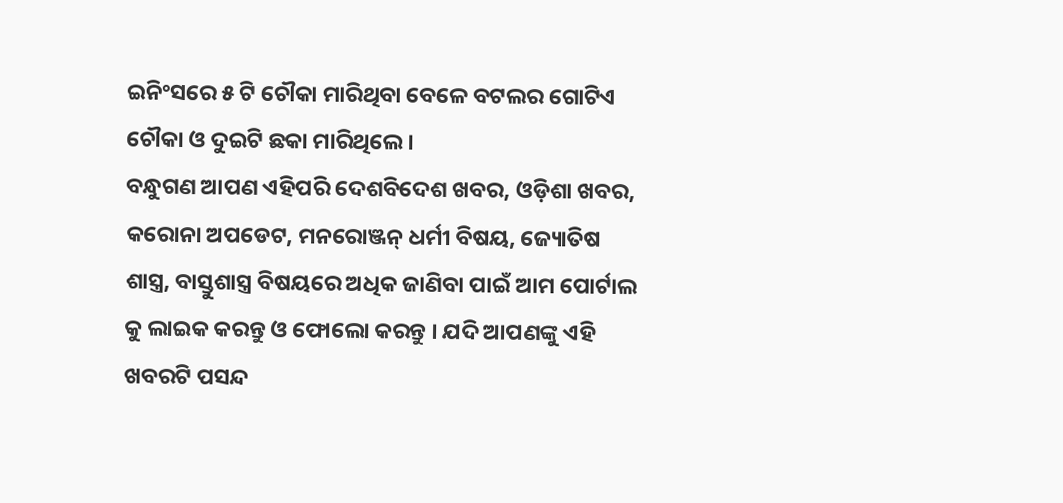ଇନିଂସରେ ୫ ଟି ଚୌକା ମାରିଥିବା ବେଳେ ବଟଲର ଗୋଟିଏ ଚୌକା ଓ ଦୁଇଟି ଛକା ମାରିଥିଲେ ।
ବନ୍ଧୁଗଣ ଆପଣ ଏହିପରି ଦେଶବିଦେଶ ଖବର, ଓଡ଼ିଶା ଖବର, କରୋନା ଅପଡେଟ, ମନରୋଞ୍ଜନ୍ ଧର୍ମୀ ବିଷୟ, ଜ୍ୟୋତିଷ ଶାସ୍ତ୍ର, ବାସ୍ତୁଶାସ୍ତ୍ର ବିଷୟରେ ଅଧିକ ଜାଣିବା ପାଇଁ ଆମ ପୋର୍ଟାଲ କୁ ଲାଇକ କରନ୍ତୁ ଓ ଫୋଲୋ କରନ୍ତୁ । ଯଦି ଆପଣଙ୍କୁ ଏହି ଖବରଟି ପସନ୍ଦ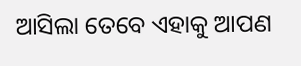ଆସିଲା ତେବେ ଏହାକୁ ଆପଣ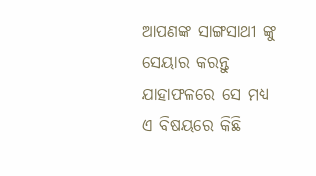ଆପଣଙ୍କ ସାଙ୍ଗସାଥୀ ଙ୍କୁ ସେୟାର କରନ୍ତୁ ଯାହାଫଳରେ ସେ ମଧ୍ୟ ଏ ବିଷୟରେ କିଛି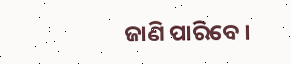ଜାଣି ପାରିବେ ।